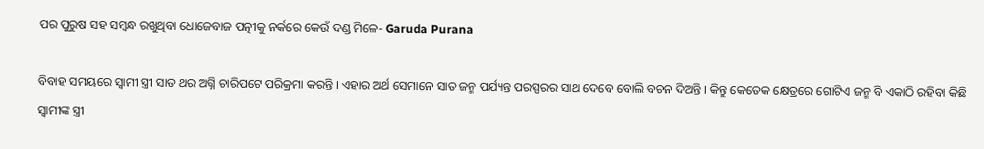ପର ପୁରୁଷ ସହ ସମ୍ବନ୍ଧ ରଖୁଥିବା ଧୋଜେବାଜ ପତ୍ନୀକୁ ନର୍କରେ କେଉଁ ଦଣ୍ଡ ମିଳେ- Garuda Purana

ବିବାହ ସମୟରେ ସ୍ଵାମୀ ସ୍ତ୍ରୀ ସାତ ଥର ଅଗ୍ନି ଚାରିପଟେ ପରିକ୍ରମା କରନ୍ତି । ଏହାର ଅର୍ଥ ସେମାନେ ସାତ ଜନ୍ମ ପର୍ଯ୍ୟନ୍ତ ପରସ୍ପରର ସାଥ ଦେବେ ବୋଲି ବଚନ ଦିଅନ୍ତି । କିନ୍ତୁ କେତେକ କ୍ଷେତ୍ରରେ ଗୋଟିଏ ଜନ୍ମ ବି ଏକାଠି ରହିବା କିଛି ସ୍ଵାମୀଙ୍କ ସ୍ତ୍ରୀ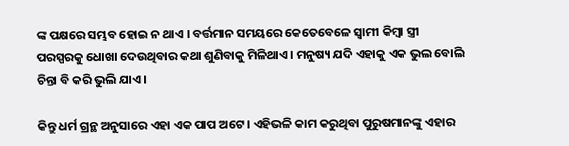ଙ୍କ ପକ୍ଷରେ ସମ୍ଭବ ହୋଇ ନ ଥାଏ । ବର୍ତ୍ତମାନ ସମୟରେ କେତେବେଳେ ସ୍ଵାମୀ କିମ୍ବା ସ୍ତ୍ରୀ ପରସ୍ପରକୁ ଧୋଖା ଦେଉଥିବାର କଥା ଶୁଣିବାକୁ ମିଳିଥାଏ । ମନୁଷ୍ୟ ଯଦି ଏହାକୁ ଏକ ଭୁଲ ବୋଲି ଚିନ୍ତା ବି କରି ଭୁଲି ଯାଏ ।

କିନ୍ତୁ ଧର୍ମ ଗ୍ରନ୍ଥ ଅନୁସାରେ ଏହା ଏକ ପାପ ଅଟେ । ଏହିଭଳି କାମ କରୁଥିବା ପୁରୁଷମାନଙ୍କୁ ଏହାର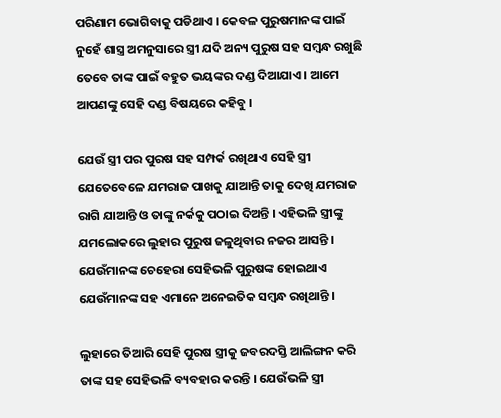ପରିଣାମ ଭୋଗିବାକୁ ପଡିଥାଏ । କେବଳ ପୁରୁଷମାନଙ୍କ ପାଇଁ ନୁହେଁ ଶାସ୍ତ୍ର ଅମନୁସାରେ ସ୍ତ୍ରୀ ଯଦି ଅନ୍ୟ ପୁରୁଷ ସହ ସମ୍ବନ୍ଧ ରଖୁଛି ତେବେ ତାଙ୍କ ପାଇଁ ବହୁତ ଭୟଙ୍କର ଦଣ୍ଡ ଦିଆଯାଏ । ଆମେ ଆପଣଙ୍କୁ ସେହି ଦଣ୍ଡ ବିଷୟରେ କହିବୁ ।

ଯେଉଁ ସ୍ତ୍ରୀ ପର ପୁରଷ ସହ ସମ୍ପର୍କ ରଖିଥାଏ ସେହି ସ୍ତ୍ରୀ ଯେତେବେଳେ ଯମରାଜ ପାଖକୁ ଯାଆନ୍ତି ତାକୁ ଦେଖି ଯମରାଜ ରାଗି ଯାଆନ୍ତି ଓ ତାଙ୍କୁ ନର୍କକୁ ପଠାଇ ଦିଅନ୍ତି । ଏହିଭଳି ସ୍ତ୍ରୀଙ୍କୁ ଯମଲୋକରେ ଲୁହାର ପୁରୁଷ ଜଳୁଥିବାର ନଜର ଆସନ୍ତି । ଯେଉଁମାନଙ୍କ ଚେହେରା ସେହିଭଳି ପୁରୁଷଙ୍କ ହୋଇଥାଏ ଯେଉଁମାନଙ୍କ ସହ ଏମାନେ ଅନେଇତିକ ସମ୍ବନ୍ଧ ରଖିଥାନ୍ତି ।

ଲୁହାରେ ତିଆରି ସେହି ପୁରଷ ସ୍ତ୍ରୀକୁ ଜବରଦସ୍ତି ଆଲିଙ୍ଗନ କରି ତାଙ୍କ ସହ ସେହିଭଳି ବ୍ୟବହାର କରନ୍ତି । ଯେଉଁଭଳି ସ୍ତ୍ରୀ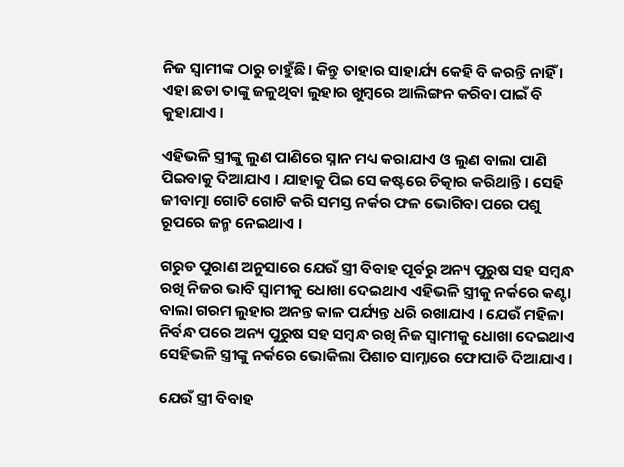ନିଜ ସ୍ଵାମୀଙ୍କ ଠାରୁ ଚାହୁଁଛି । କିନ୍ତୁ ତାହାର ସାହାର୍ଯ୍ୟ କେହି ବି କରନ୍ତି ନାହିଁ । ଏହା ଛଡା ତାଙ୍କୁ ଜଳୁଥିବା ଲୁହାର ଖୁମ୍ବରେ ଆଲିଙ୍ଗନ କରିବା ପାଇଁ ବି କୁହାଯାଏ ।

ଏହିଭଳି ସ୍ତ୍ରୀଙ୍କୁ ଲୁଣ ପାଣିରେ ସ୍ନାନ ମଧ୍ୟ କରାଯାଏ ଓ ଲୁଣ ବାଲା ପାଣି ପିଇବାକୁ ଦିଆଯାଏ । ଯାହାକୁ ପିଇ ସେ କଷ୍ଟରେ ଚିତ୍କାର କରିଥାନ୍ତି । ସେହି ଜୀବାତ୍ମା ଗୋଟି ଗୋଟି କରି ସମସ୍ତ ନର୍କର ଫଳ ଭୋଗିବା ପରେ ପଶୁ ରୂପରେ ଜନ୍ମ ନେଇଥାଏ ।

ଗରୁଡ ପୁରାଣ ଅନୁସାରେ ଯେଉଁ ସ୍ତ୍ରୀ ବିବାହ ପୂର୍ବରୁ ଅନ୍ୟ ପୁରୁଷ ସହ ସମ୍ବନ୍ଧ ରଖି ନିଜର ଭାବି ସ୍ଵାମୀକୁ ଧୋଖା ଦେଇଥାଏ ଏହିଭଳି ସ୍ତ୍ରୀକୁ ନର୍କରେ କଣ୍ଟା ବାଲା ଗରମ ଲୁହାର ଅନନ୍ତ କାଳ ପର୍ଯ୍ୟନ୍ତ ଧରି ରଖାଯାଏ । ଯେଉଁ ମହିଳା ନିର୍ବନ୍ଧ ପରେ ଅନ୍ୟ ପୁରୁଷ ସହ ସମ୍ବନ୍ଧ ରଖି ନିଜ ସ୍ଵାମୀକୁ ଧୋଖା ଦେଇଥାଏ ସେହିଭଳି ସ୍ତ୍ରୀଙ୍କୁ ନର୍କରେ ଭୋକିଲା ପିଶାଚ ସାମ୍ନାରେ ଫୋପାଡି ଦିଆଯାଏ ।

ଯେଉଁ ସ୍ତ୍ରୀ ବିବାହ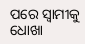ପରେ ସ୍ଵାମୀକୁ ଧୋଖା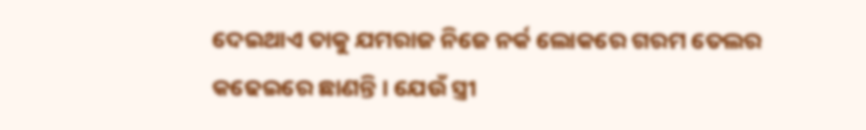ଦେଇଥାଏ ତାକୁ ଯମରାଜ ନିଜେ ନର୍କ ଲୋକରେ ଗରମ ତେଲର କଢେଇରେ ଛାଣନ୍ତି । ଯେଉଁ ସ୍ତ୍ରୀ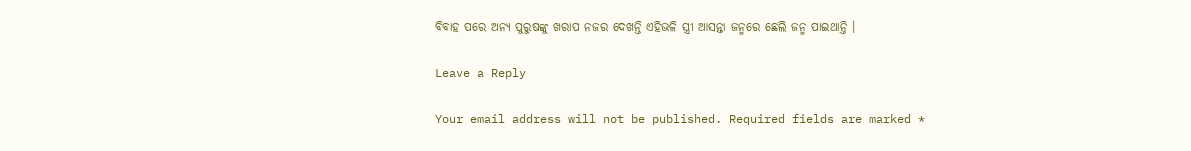ବିବାହ ପରେ ଅନ୍ୟ ପୁରୁଷଙ୍କୁ ଖରାପ ନଜର ଦେଖନ୍ତି ଏହିଭଳି ସ୍ତ୍ରୀ ଆସନ୍ତା ଜନ୍ମରେ ଛେଲି ଜନ୍ମ ପାଇଥାନ୍ତି ।

Leave a Reply

Your email address will not be published. Required fields are marked *